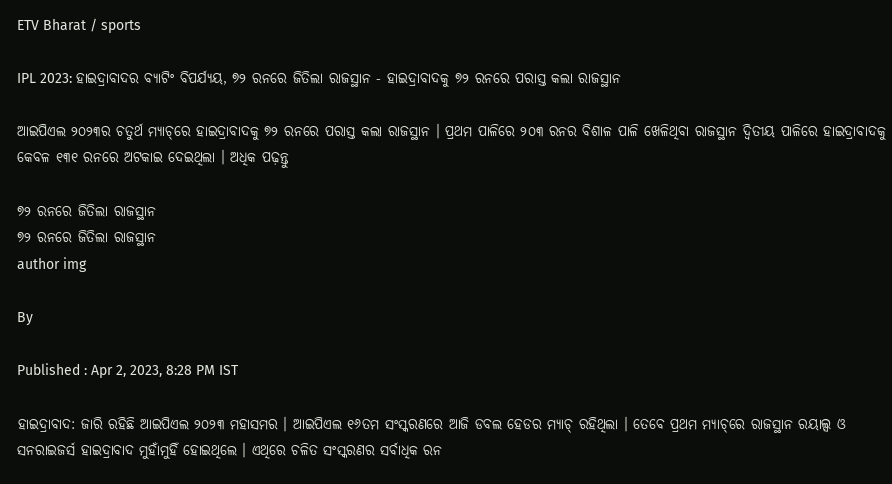ETV Bharat / sports

IPL 2023: ହାଇଦ୍ରାବାଦର ବ୍ୟାଟିଂ ବିପର୍ଯ୍ୟୟ, ୭୨ ରନରେ ଜିତିଲା ରାଜସ୍ଥାନ - ହାଇଦ୍ରାବାଦକୁ ୭୨ ରନରେ ପରାସ୍ତ କଲା ରାଜସ୍ଥାନ

ଆଇପିଏଲ ୨୦୨୩ର ଚତୁର୍ଥ ମ୍ୟାଚ୍‌ରେ ହାଇଦ୍ରାବାଦକୁ ୭୨ ରନରେ ପରାସ୍ତ କଲା ରାଜସ୍ଥାନ । ପ୍ରଥମ ପାଳିରେ ୨୦୩ ରନର ବିଶାଳ ପାଳି ଖେଳିଥିବା ରାଜସ୍ଥାନ ଦ୍ବିତୀୟ ପାଳିରେ ହାଇଦ୍ରାବାଦକୁ କେବଳ ୧୩୧ ରନରେ ଅଟକାଇ ଦେଇଥିଲା । ଅଧିକ ପଢ଼ନ୍ତୁ

୭୨ ରନରେ ଜିତିଲା ରାଜସ୍ଥାନ
୭୨ ରନରେ ଜିତିଲା ରାଜସ୍ଥାନ
author img

By

Published : Apr 2, 2023, 8:28 PM IST

ହାଇଦ୍ରାବାଦ: ଜାରି ରହିଛି ଆଇପିଏଲ ୨୦୨୩ ମହାସମର । ଆଇପିଏଲ ୧୬ତମ ସଂସ୍କରଣରେ ଆଜି ଡବଲ ହେଡର ମ୍ୟାଚ୍‌ ରହିଥିଲା । ତେବେ ପ୍ରଥମ ମ୍ୟାଚ୍‌ରେ ରାଜସ୍ଥାନ ରୟାଲ୍ସ ଓ ସନରାଇଜର୍ସ ହାଇଦ୍ରାବାଦ ମୁହାଁମୁହିଁ ହୋଇଥିଲେ । ଏଥିରେ ଚଳିତ ସଂସ୍କରଣର ସର୍ବାଧିକ ରନ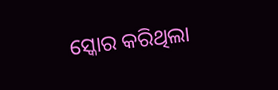ସ୍କୋର କରିଥିଲା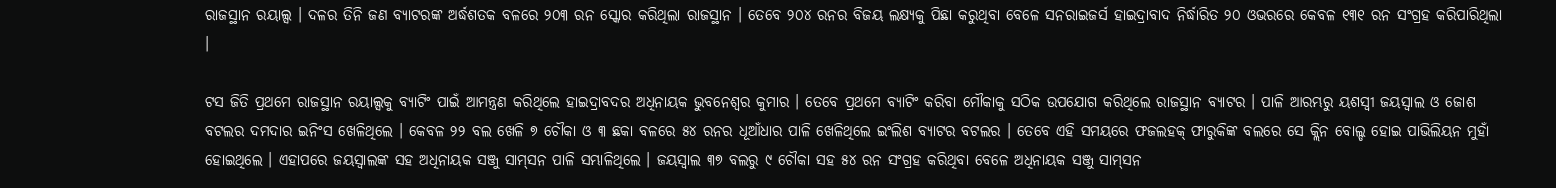ରାଜସ୍ଥାନ ରୟାଲ୍ସ । ଦଳର ତିନି ଜଣ ବ୍ୟାଟରଙ୍କ ଅର୍ଦ୍ଧଶତକ ବଳରେ ୨୦୩ ରନ ସ୍କୋର କରିଥିଲା ରାଜସ୍ଥାନ । ତେବେ ୨୦୪ ରନର ବିଜୟ ଲକ୍ଷ୍ୟକୁ ପିଛା କରୁଥିବା ବେଳେ ସନରାଇଜର୍ସ ହାଇଦ୍ରାବାଦ ନିର୍ଦ୍ଧାରିତ ୨୦ ଓଭରରେ କେବଳ ୧୩୧ ରନ ସଂଗ୍ରହ କରିପାରିଥିଲା ।

ଟସ ଜିତି ପ୍ରଥମେ ରାଜସ୍ଥାନ ରୟାଲ୍ସକୁ ବ୍ୟାଟିଂ ପାଇଁ ଆମନ୍ତ୍ରଣ କରିଥିଲେ ହାଇଦ୍ରାବଦର ଅଧିନାୟକ ଭୁବନେଶ୍ବର କୁମାର । ତେବେ ପ୍ରଥମେ ବ୍ୟାଟିଂ କରିବା ମୌକାକୁ ସଠିକ ଉପଯୋଗ କରିଥିଲେ ରାଜସ୍ଥାନ ବ୍ୟାଟର । ପାଳି ଆରମ୍ଭରୁ ୟଶସ୍ବୀ ଜୟସ୍ବାଲ ଓ ଜୋଶ ବଟଲର ଦମଦାର ଇନିଂସ ଖେଳିଥିଲେ । କେବଳ ୨୨ ବଲ ଖେଳି ୭ ଚୌକା ଓ ୩ ଛକା ବଳରେ ୫୪ ରନର ଧୂଆଁଧାର ପାଳି ଖେଳିଥିଲେ ଇଂଲିଶ ବ୍ୟାଟର ବଟଲର । ତେବେ ଏହି ସମୟରେ ଫଜଲହକ୍‌ ଫାରୁକିଙ୍କ ବଲରେ ସେ କ୍ଲିନ ବୋଲ୍ଡ ହୋଇ ପାଭିଲିୟନ ମୁହାଁ ହୋଇଥିଲେ । ଏହାପରେ ଜୟସ୍ବାଲଙ୍କ ସହ ଅଧିନାୟକ ସଞ୍ଜୁ ସାମ୍‌ସନ ପାଳି ସମ୍ଭାଳିଥିଲେ । ଜୟସ୍ବାଲ ୩୭ ବଲରୁ ୯ ଚୌକା ସହ ୫୪ ରନ ସଂଗ୍ରହ କରିଥିବା ବେଳେ ଅଧିନାୟକ ସଞ୍ଜୁ ସାମ୍‌ସନ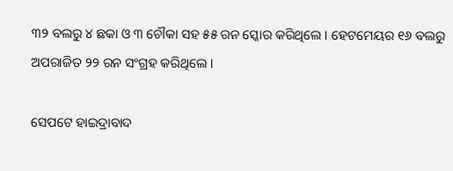୩୨ ବଲରୁ ୪ ଛକା ଓ ୩ ଚୌକା ସହ ୫୫ ରନ ସ୍କୋର କରିଥିଲେ । ହେଟମେୟର ୧୬ ବଲରୁ ଅପରାଜିତ ୨୨ ରନ ସଂଗ୍ରହ କରିଥିଲେ ।

ସେପଟେ ହାଇଦ୍ରାବାଦ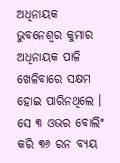ଅଧିନାୟକ ଭୁବନେଶ୍ବର କୁମାର ଅଧିନାୟକ ପାଳି ଖେଳିବାରେ ସକ୍ଷମ ହୋଇ ପାରିନଥିଲେ । ସେ ୩ ଓଭର ବୋଲିଂ କରି ୩୬ ରନ ବ୍ୟୟ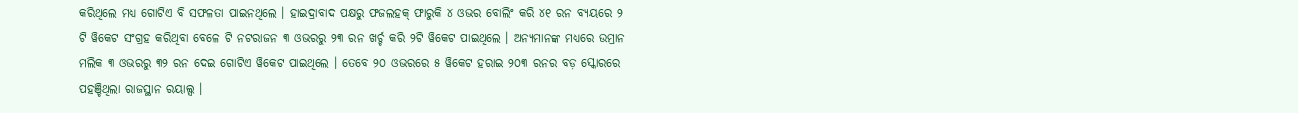କରିଥିଲେ ମଧ୍ୟ ଗୋଟିଏ ବି ସଫଳତା ପାଇନଥିଲେ । ହାଇଦ୍ରାବାଦ ପକ୍ଷରୁ ଫଜଲହକ୍‌ ଫାରୁକି ୪ ଓଭର ବୋଲିଂ କରି ୪୧ ରନ ବ୍ୟୟରେ ୨ ଟି ୱିକେଟ ସଂଗ୍ରହ କରିଥିବା ବେଳେ ଟି ନଟରାଜନ ୩ ଓଭରରୁ ୨୩ ରନ ଖର୍ଚ୍ଚ କରି ୨ଟି ୱିକେଟ ପାଇଥିଲେ । ଅନ୍ୟମାନଙ୍କ ମଧ୍ୟରେ ଉମ୍ରାନ ମଲିକ ୩ ଓଭରରୁ ୩୨ ରନ ଦେଇ ଗୋଟିଏ ୱିକେଟ ପାଇଥିଲେ । ତେବେ ୨୦ ଓଭରରେ ୫ ୱିକେଟ ହରାଇ ୨୦୩ ରନର ବଡ଼ ସ୍କୋରରେ ପହଞ୍ଚିଥିଲା ରାଜସ୍ଥାନ ରୟାଲ୍ସ ।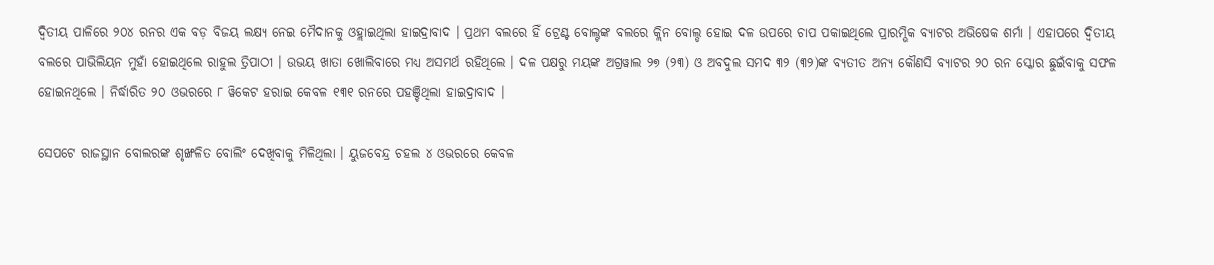ଦ୍ବିତୀୟ ପାଳିରେ ୨୦୪ ରନର ଏକ ବଡ଼ ବିଜୟ ଲକ୍ଷ୍ୟ ନେଇ ମୈଦାନକୁ ଓହ୍ଲାଇଥିଲା ହାଇଦ୍ରାବାଦ । ପ୍ରଥମ ବଲରେ ହିଁ ଟ୍ରେଣ୍ଟ ବୋଲ୍ଟଙ୍କ ବଲରେ କ୍ଲିନ ବୋଲ୍ଡ ହୋଇ ଦଳ ଉପରେ ଚାପ ପକାଇଥିଲେ ପ୍ରାରମ୍ଭିକ ବ୍ୟାଟର ଅଭିଷେକ ଶର୍ମା । ଏହାପରେ ଦ୍ବିତୀୟ ବଲରେ ପାଭିଲିୟନ ମୁହାଁ ହୋଇଥିଲେ ରାହୁଲ ତ୍ରିପାଠୀ । ଉଭୟ ଖାତା ଖୋଲିବାରେ ମଧ୍ୟ ଅସମର୍ଥ ରହିଥିଲେ । ଦଳ ପକ୍ଷରୁ ମୟଙ୍କ ଅଗ୍ରୱାଲ ୨୭ (୨୩) ଓ ଅବଦୁଲ ସମଦ ୩୨ (୩୨)ଙ୍କ ବ୍ୟତୀତ ଅନ୍ୟ କୌଣସି ବ୍ୟାଟର ୨୦ ରନ ସ୍କୋର ଛୁଇଁବାକୁ ସଫଳ ହୋଇନଥିଲେ । ନିର୍ଦ୍ଧାରିତ ୨୦ ଓଭରରେ ୮ ୱିକେଟ ହରାଇ କେବଳ ୧୩୧ ରନରେ ପହଞ୍ଚିଥିଲା ହାଇଦ୍ରାବାଦ ।

ସେପଟେ ରାଜସ୍ଥାନ ବୋଲରଙ୍କ ଶୃଙ୍ଖଳିତ ବୋଲିଂ ଦେଖିବାକୁ ମିଳିଥିଲା । ୟୁଜବେନ୍ଦ୍ର ଚହଲ ୪ ଓଭରରେ କେବଳ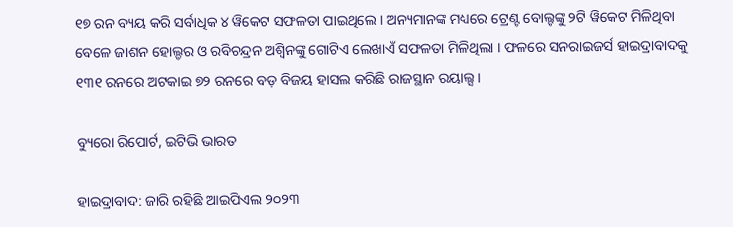୧୭ ରନ ବ୍ୟୟ କରି ସର୍ବାଧିକ ୪ ୱିକେଟ ସଫଳତା ପାଇଥିଲେ । ଅନ୍ୟମାନଙ୍କ ମଧ୍ୟରେ ଟ୍ରେଣ୍ଟ ବୋଲ୍ଟଙ୍କୁ ୨ଟି ୱିକେଟ ମିଳିଥିବା ବେଳେ ଜାଶନ ହୋଲ୍ଡର ଓ ରବିଚନ୍ଦ୍ରନ ଅଶ୍ବିନଙ୍କୁ ଗୋଟିଏ ଲେଖାଏଁ ସଫଳତା ମିଳିଥିଲା । ଫଳରେ ସନରାଇଜର୍ସ ହାଇଦ୍ରାବାଦକୁ ୧୩୧ ରନରେ ଅଟକାଇ ୭୨ ରନରେ ବଡ଼ ବିଜୟ ହାସଲ କରିଛି ରାଜସ୍ଥାନ ରୟାଲ୍ସ ।

ବ୍ୟୁରୋ ରିପୋର୍ଟ, ଇଟିଭି ଭାରତ

ହାଇଦ୍ରାବାଦ: ଜାରି ରହିଛି ଆଇପିଏଲ ୨୦୨୩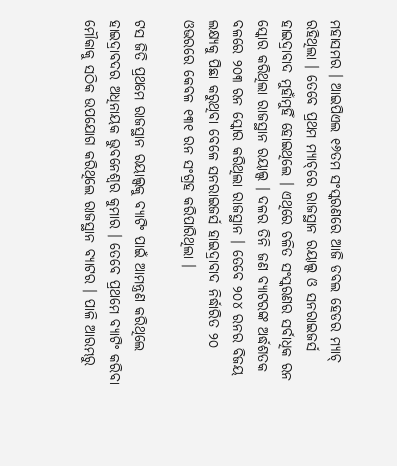ମହାସମର । ଆଇପିଏଲ ୧୬ତମ ସଂସ୍କରଣରେ ଆଜି ଡବଲ ହେଡର ମ୍ୟାଚ୍‌ ରହିଥିଲା । ତେବେ ପ୍ରଥମ ମ୍ୟାଚ୍‌ରେ ରାଜସ୍ଥାନ ରୟାଲ୍ସ ଓ ସନରାଇଜର୍ସ ହାଇଦ୍ରାବାଦ ମୁହାଁମୁହିଁ ହୋଇଥିଲେ । ଏଥିରେ ଚଳିତ ସଂସ୍କରଣର ସର୍ବାଧିକ ରନ ସ୍କୋର କରିଥିଲା ରାଜସ୍ଥାନ ରୟାଲ୍ସ । ଦଳର ତିନି ଜଣ ବ୍ୟାଟରଙ୍କ ଅର୍ଦ୍ଧଶତକ ବଳରେ ୨୦୩ ରନ ସ୍କୋର କରିଥିଲା ରାଜସ୍ଥାନ । ତେବେ ୨୦୪ ରନର ବିଜୟ ଲକ୍ଷ୍ୟକୁ ପିଛା କରୁଥିବା ବେଳେ ସନରାଇଜର୍ସ ହାଇଦ୍ରାବାଦ ନିର୍ଦ୍ଧାରିତ ୨୦ ଓଭରରେ କେବଳ ୧୩୧ ରନ ସଂଗ୍ରହ କରିପାରିଥିଲା ।

ଟସ ଜିତି ପ୍ରଥମେ ରାଜସ୍ଥାନ ରୟାଲ୍ସକୁ ବ୍ୟାଟିଂ ପାଇଁ ଆମନ୍ତ୍ରଣ କରିଥିଲେ ହାଇଦ୍ରାବଦର ଅଧିନାୟକ ଭୁବନେଶ୍ବର କୁମାର । ତେବେ ପ୍ରଥମେ ବ୍ୟାଟିଂ କରିବା ମୌକାକୁ ସଠିକ ଉପଯୋଗ କରିଥିଲେ ରାଜସ୍ଥାନ ବ୍ୟାଟର । ପାଳି ଆରମ୍ଭରୁ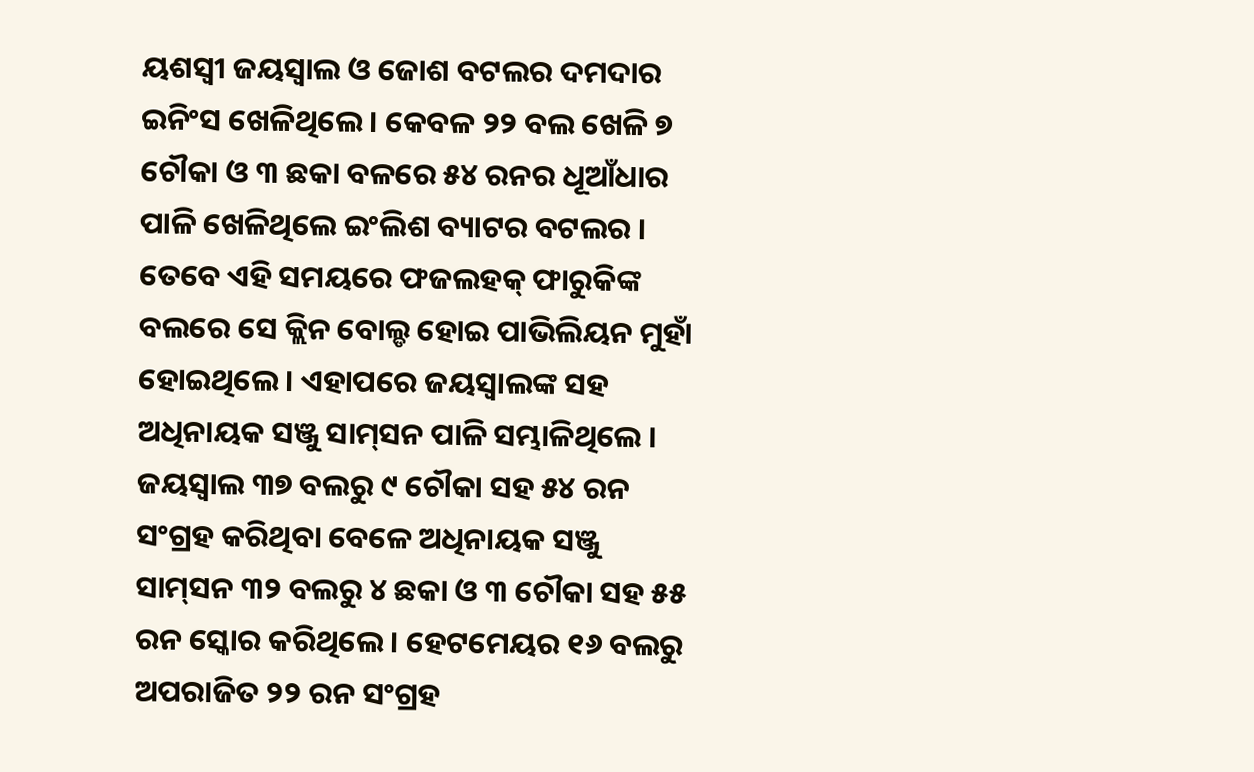ୟଶସ୍ବୀ ଜୟସ୍ବାଲ ଓ ଜୋଶ ବଟଲର ଦମଦାର ଇନିଂସ ଖେଳିଥିଲେ । କେବଳ ୨୨ ବଲ ଖେଳି ୭ ଚୌକା ଓ ୩ ଛକା ବଳରେ ୫୪ ରନର ଧୂଆଁଧାର ପାଳି ଖେଳିଥିଲେ ଇଂଲିଶ ବ୍ୟାଟର ବଟଲର । ତେବେ ଏହି ସମୟରେ ଫଜଲହକ୍‌ ଫାରୁକିଙ୍କ ବଲରେ ସେ କ୍ଲିନ ବୋଲ୍ଡ ହୋଇ ପାଭିଲିୟନ ମୁହାଁ ହୋଇଥିଲେ । ଏହାପରେ ଜୟସ୍ବାଲଙ୍କ ସହ ଅଧିନାୟକ ସଞ୍ଜୁ ସାମ୍‌ସନ ପାଳି ସମ୍ଭାଳିଥିଲେ । ଜୟସ୍ବାଲ ୩୭ ବଲରୁ ୯ ଚୌକା ସହ ୫୪ ରନ ସଂଗ୍ରହ କରିଥିବା ବେଳେ ଅଧିନାୟକ ସଞ୍ଜୁ ସାମ୍‌ସନ ୩୨ ବଲରୁ ୪ ଛକା ଓ ୩ ଚୌକା ସହ ୫୫ ରନ ସ୍କୋର କରିଥିଲେ । ହେଟମେୟର ୧୬ ବଲରୁ ଅପରାଜିତ ୨୨ ରନ ସଂଗ୍ରହ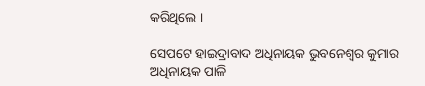କରିଥିଲେ ।

ସେପଟେ ହାଇଦ୍ରାବାଦ ଅଧିନାୟକ ଭୁବନେଶ୍ବର କୁମାର ଅଧିନାୟକ ପାଳି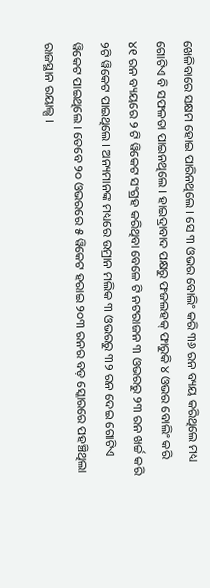ଖେଳିବାରେ ସକ୍ଷମ ହୋଇ ପାରିନଥିଲେ । ସେ ୩ ଓଭର ବୋଲିଂ କରି ୩୬ ରନ ବ୍ୟୟ କରିଥିଲେ ମଧ୍ୟ ଗୋଟିଏ ବି ସଫଳତା ପାଇନଥିଲେ । ହାଇଦ୍ରାବାଦ ପକ୍ଷରୁ ଫଜଲହକ୍‌ ଫାରୁକି ୪ ଓଭର ବୋଲିଂ କରି ୪୧ ରନ ବ୍ୟୟରେ ୨ ଟି ୱିକେଟ ସଂଗ୍ରହ କରିଥିବା ବେଳେ ଟି ନଟରାଜନ ୩ ଓଭରରୁ ୨୩ ରନ ଖର୍ଚ୍ଚ କରି ୨ଟି ୱିକେଟ ପାଇଥିଲେ । ଅନ୍ୟମାନଙ୍କ ମଧ୍ୟରେ ଉମ୍ରାନ ମଲିକ ୩ ଓଭରରୁ ୩୨ ରନ ଦେଇ ଗୋଟିଏ ୱିକେଟ ପାଇଥିଲେ । ତେବେ ୨୦ ଓଭରରେ ୫ ୱିକେଟ ହରାଇ ୨୦୩ ରନର ବଡ଼ ସ୍କୋରରେ ପହଞ୍ଚିଥିଲା ରାଜସ୍ଥାନ ରୟାଲ୍ସ ।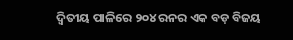ଦ୍ବିତୀୟ ପାଳିରେ ୨୦୪ ରନର ଏକ ବଡ଼ ବିଜୟ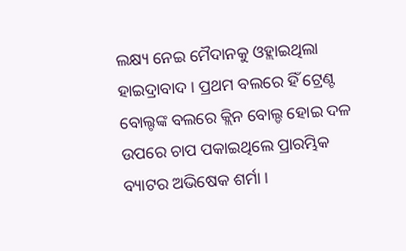ଲକ୍ଷ୍ୟ ନେଇ ମୈଦାନକୁ ଓହ୍ଲାଇଥିଲା ହାଇଦ୍ରାବାଦ । ପ୍ରଥମ ବଲରେ ହିଁ ଟ୍ରେଣ୍ଟ ବୋଲ୍ଟଙ୍କ ବଲରେ କ୍ଲିନ ବୋଲ୍ଡ ହୋଇ ଦଳ ଉପରେ ଚାପ ପକାଇଥିଲେ ପ୍ରାରମ୍ଭିକ ବ୍ୟାଟର ଅଭିଷେକ ଶର୍ମା ।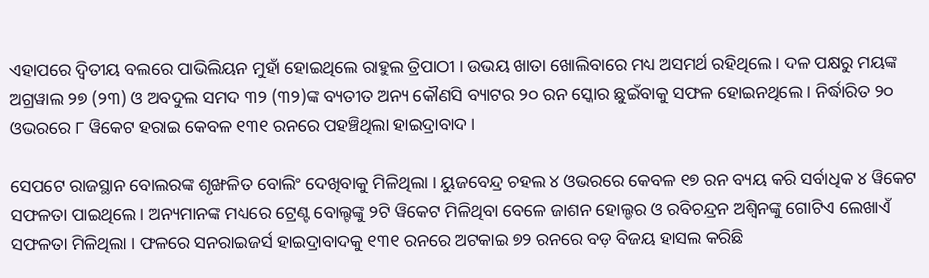ଏହାପରେ ଦ୍ବିତୀୟ ବଲରେ ପାଭିଲିୟନ ମୁହାଁ ହୋଇଥିଲେ ରାହୁଲ ତ୍ରିପାଠୀ । ଉଭୟ ଖାତା ଖୋଲିବାରେ ମଧ୍ୟ ଅସମର୍ଥ ରହିଥିଲେ । ଦଳ ପକ୍ଷରୁ ମୟଙ୍କ ଅଗ୍ରୱାଲ ୨୭ (୨୩) ଓ ଅବଦୁଲ ସମଦ ୩୨ (୩୨)ଙ୍କ ବ୍ୟତୀତ ଅନ୍ୟ କୌଣସି ବ୍ୟାଟର ୨୦ ରନ ସ୍କୋର ଛୁଇଁବାକୁ ସଫଳ ହୋଇନଥିଲେ । ନିର୍ଦ୍ଧାରିତ ୨୦ ଓଭରରେ ୮ ୱିକେଟ ହରାଇ କେବଳ ୧୩୧ ରନରେ ପହଞ୍ଚିଥିଲା ହାଇଦ୍ରାବାଦ ।

ସେପଟେ ରାଜସ୍ଥାନ ବୋଲରଙ୍କ ଶୃଙ୍ଖଳିତ ବୋଲିଂ ଦେଖିବାକୁ ମିଳିଥିଲା । ୟୁଜବେନ୍ଦ୍ର ଚହଲ ୪ ଓଭରରେ କେବଳ ୧୭ ରନ ବ୍ୟୟ କରି ସର୍ବାଧିକ ୪ ୱିକେଟ ସଫଳତା ପାଇଥିଲେ । ଅନ୍ୟମାନଙ୍କ ମଧ୍ୟରେ ଟ୍ରେଣ୍ଟ ବୋଲ୍ଟଙ୍କୁ ୨ଟି ୱିକେଟ ମିଳିଥିବା ବେଳେ ଜାଶନ ହୋଲ୍ଡର ଓ ରବିଚନ୍ଦ୍ରନ ଅଶ୍ବିନଙ୍କୁ ଗୋଟିଏ ଲେଖାଏଁ ସଫଳତା ମିଳିଥିଲା । ଫଳରେ ସନରାଇଜର୍ସ ହାଇଦ୍ରାବାଦକୁ ୧୩୧ ରନରେ ଅଟକାଇ ୭୨ ରନରେ ବଡ଼ ବିଜୟ ହାସଲ କରିଛି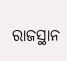ରାଜସ୍ଥାନ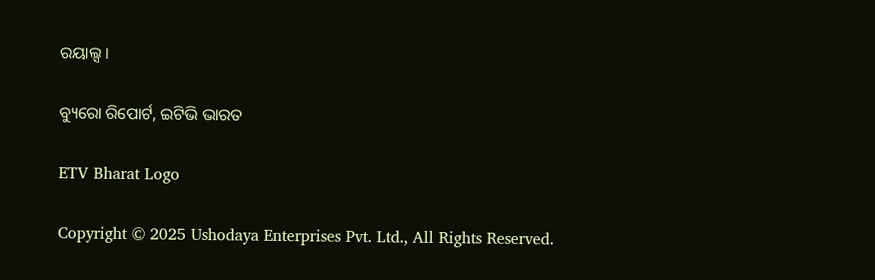ରୟାଲ୍ସ ।

ବ୍ୟୁରୋ ରିପୋର୍ଟ, ଇଟିଭି ଭାରତ

ETV Bharat Logo

Copyright © 2025 Ushodaya Enterprises Pvt. Ltd., All Rights Reserved.